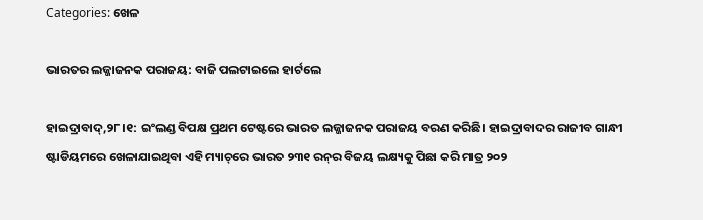Categories: ଖେଳ

ଭାରତର ଲଜ୍ଜାଜନକ ପରାଜୟ: ବାଜି ପଲଟାଇଲେ ହାର୍ଟଲେ

ହାଇଦ୍ରାବାଦ୍‌,୨୮।୧: ଇଂଲଣ୍ଡ ବିପକ୍ଷ ପ୍ରଥମ ଟେଷ୍ଟରେ ଭାରତ ଲଜ୍ଜାଜନକ ପରାଜୟ ବରଣ କରିଛି। ହାଇଦ୍ରାବାଦର ରାଜୀବ ଗାନ୍ଧୀ ଷ୍ଟାଡିୟମରେ ଖେଳାଯାଇଥିବା ଏହି ମ୍ୟାଚ୍‌ରେ ଭାରତ ୨୩୧ ରନ୍‌ର ବିଜୟ ଲକ୍ଷ୍ୟକୁ ପିଛା କରି ମାତ୍ର ୨୦୨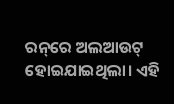ରନ୍‌ରେ ଅଲଆଉଟ୍‌ ହୋଇଯାଇଥିଲା। ଏହି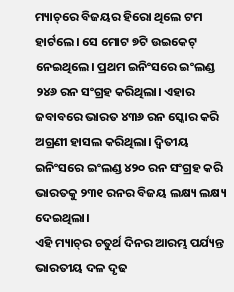ମ୍ୟାଚ୍‌ରେ ବିଜୟର ହିରୋ ଥିଲେ ଟମ ହାର୍ଟଲେ। ସେ ମୋଟ ୭ଟି ଉଇକେଟ୍‌ ନେଇଥିଲେ। ପ୍ରଥମ ଇନିଂସରେ ଇଂଲଣ୍ଡ ୨୪୬ ରନ ସଂଗ୍ରହ କରିଥିଲା। ଏହାର ଜବାବରେ ଭାରତ ୪୩୬ ରନ ସ୍କୋର କରି ଅଗ୍ରଣୀ ହାସଲ କରିଥିଲା। ଦ୍ୱିତୀୟ ଇନିଂସରେ ଇଂଲଣ୍ଡ ୪୨୦ ରନ ସଂଗ୍ରହ କରି ଭାରତକୁ ୨୩୧ ରନର ବିଜୟ ଲକ୍ଷ୍ୟ ଲକ୍ଷ୍ୟ ଦେଇଥିଲା।
ଏହି ମ୍ୟାଚ୍‌ର ଚତୁର୍ଥ ଦିନର ଆରମ୍ଭ ପର୍ଯ୍ୟନ୍ତ ଭାରତୀୟ ଦଳ ଦୃଢ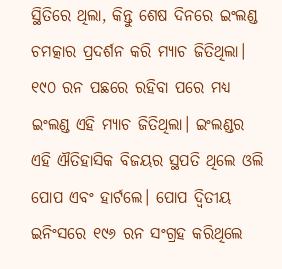ସ୍ଥିତିରେ ଥିଲା, କିନ୍ତୁ ଶେଷ ଦିନରେ ଇଂଲଣ୍ଡ ଚମତ୍କାର ପ୍ରଦର୍ଶନ କରି ମ୍ୟାଚ ଜିତିଥିଲା। ୧୯୦ ରନ ପଛରେ ରହିବା ପରେ ମଧ୍ୟ ଇଂଲଣ୍ଡ ଏହି ମ୍ୟାଚ ଜିତିଥିଲା। ଇଂଲଣ୍ଡର ଏହି ଐତିହାସିକ ବିଜୟର ସ୍ଥପତି ଥିଲେ ଓଲି ପୋପ ଏବଂ ହାର୍ଟଲେ। ପୋପ ଦ୍ୱିତୀୟ ଇନିଂସରେ ୧୯୬ ରନ ସଂଗ୍ରହ କରିଥିଲେ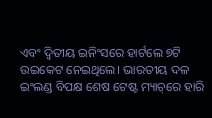ଏବଂ ଦ୍ୱିତୀୟ ଇନିଂସରେ ହାର୍ଟଲେ ୭ଟି ଉଇକେଟ ନେଇଥିଲେ। ଭାରତୀୟ ଦଳ ଇଂଲଣ୍ଡ ବିପକ୍ଷ ଶେଷ ଟେଷ୍ଟ ମ୍ୟାଚ୍‌ରେ ହାରି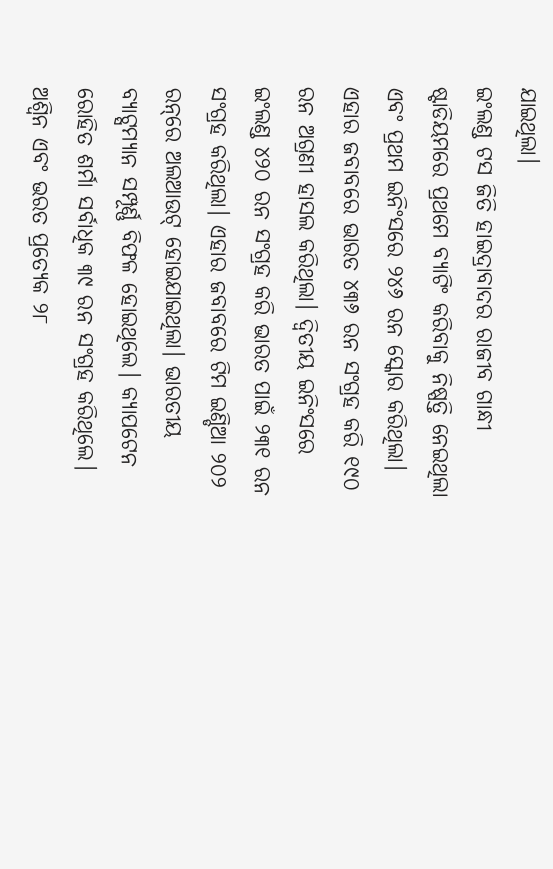ଯାଇଥିଲା।
ଇଂଲଣ୍ଡ ଟସ ଜିତି ହାଇଦ୍ରାବାଦର ରାଜୀବ ଗାନ୍ଧୀ ଷ୍ଟାଡିୟମରେ ପ୍ରଥମେ ବ୍ୟାଟିଂ କରିବାକୁ ନିଷ୍ପତ୍ତି ନେଇଥିଲା ଏବଂ ପ୍ରଥମ ଇନିଂସରେ ୨୪୬ ରନ ସ୍କୋର କରିଥିଲା। ଏହାର ଜବାବରେ ଭାରତ ୪୩୬ ରନ ସଂଗ୍ରହ କରି ୧୯୦ ରନ ଅଗ୍ରଣୀ ହାସଲ କରିଥିଲା। ଦ୍ୱିତୀୟ ଇନିଂସରେ ଇଂଲଣ୍ଡ ୪୨୦ ରନ ସଂଗ୍ରହ କରି ଭାରତ ପାଇଁ ୨୩୧ ରନ ସଂଗ୍ରହ କରିଥିଲା। ଏହାର ଜବାବରେ ଟିମ ଇଣ୍ଡିଆ ୨୦୨ ରନ୍‌ରେ ଅଲଆଉଟ୍‌ ହୋଇଯାଇଥିଲା। ଭାରତୀୟ ବ୍ୟାଟ୍ସମ୍ୟାନ ସମ୍ପୂର୍ଣ୍ଣ ବିଫଳ ହୋଇଥିଲେ। କ୍ୟାପଟେନ ରୋହିତ ଶର୍ମା ସର୍ବାଧିକ ୩୯ ରନ ସଂଗ୍ରହ କରିଥିଲେ। ଅଶ୍ୱିନ ଏବଂ ଭରତ ପ୍ରତ୍ୟେକ ୨୮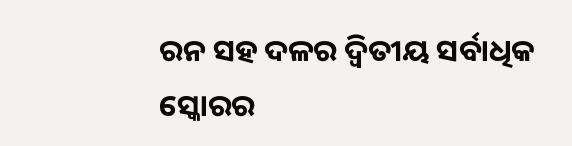ରନ ସହ ଦଳର ଦ୍ୱିତୀୟ ସର୍ବାଧିକ ସ୍କୋରର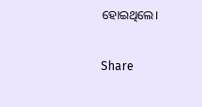ହୋଇଥିଲେ।

Share